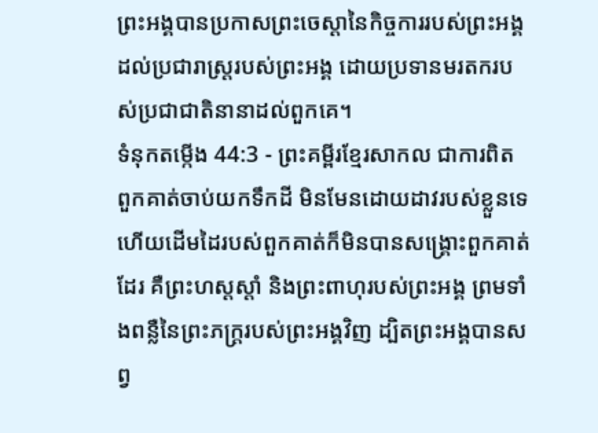ព្រះអង្គបានប្រកាសព្រះចេស្ដានៃកិច្ចការរបស់ព្រះអង្គ ដល់ប្រជារាស្ត្ររបស់ព្រះអង្គ ដោយប្រទានមរតករបស់ប្រជាជាតិនានាដល់ពួកគេ។
ទំនុកតម្កើង 44:3 - ព្រះគម្ពីរខ្មែរសាកល ជាការពិត ពួកគាត់ចាប់យកទឹកដី មិនមែនដោយដាវរបស់ខ្លួនទេ ហើយដើមដៃរបស់ពួកគាត់ក៏មិនបានសង្គ្រោះពួកគាត់ដែរ គឺព្រះហស្តស្ដាំ និងព្រះពាហុរបស់ព្រះអង្គ ព្រមទាំងពន្លឺនៃព្រះភក្ត្ររបស់ព្រះអង្គវិញ ដ្បិតព្រះអង្គបានសព្វ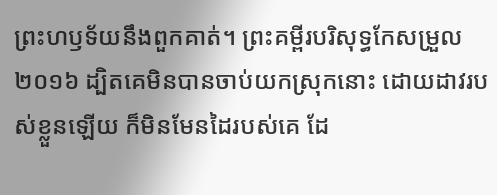ព្រះហឫទ័យនឹងពួកគាត់។ ព្រះគម្ពីរបរិសុទ្ធកែសម្រួល ២០១៦ ដ្បិតគេមិនបានចាប់យកស្រុកនោះ ដោយដាវរបស់ខ្លួនឡើយ ក៏មិនមែនដៃរបស់គេ ដែ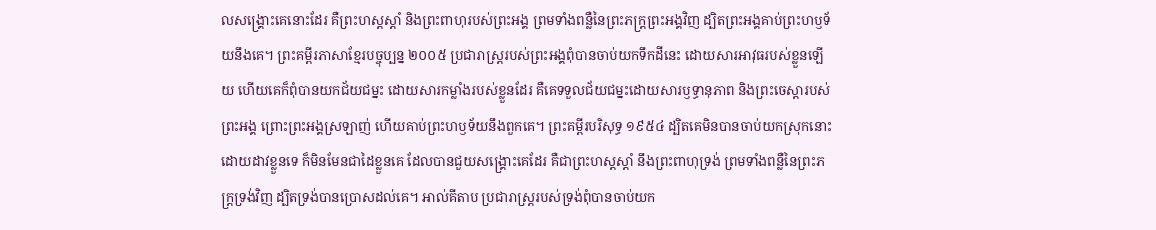លសង្គ្រោះគេនោះដែរ គឺព្រះហស្តស្ដាំ និងព្រះពាហុរបស់ព្រះអង្គ ព្រមទាំងពន្លឺនៃព្រះភក្ត្រព្រះអង្គវិញ ដ្បិតព្រះអង្គគាប់ព្រះហឫទ័យនឹងគេ។ ព្រះគម្ពីរភាសាខ្មែរបច្ចុប្បន្ន ២០០៥ ប្រជារាស្ត្ររបស់ព្រះអង្គពុំបានចាប់យកទឹកដីនេះ ដោយសារអាវុធរបស់ខ្លួនឡើយ ហើយគេក៏ពុំបានយកជ័យជម្នះ ដោយសារកម្លាំងរបស់ខ្លួនដែរ គឺគេទទួលជ័យជម្នះដោយសារឫទ្ធានុភាព និងព្រះចេស្ដារបស់ព្រះអង្គ ព្រោះព្រះអង្គស្រឡាញ់ ហើយគាប់ព្រះហឫទ័យនឹងពួកគេ។ ព្រះគម្ពីរបរិសុទ្ធ ១៩៥៤ ដ្បិតគេមិនបានចាប់យកស្រុកនោះដោយដាវខ្លួនទេ ក៏មិនមែនជាដៃខ្លួនគេ ដែលបានជួយសង្គ្រោះគេដែរ គឺជាព្រះហស្តស្តាំ នឹងព្រះពាហុទ្រង់ ព្រមទាំងពន្លឺនៃព្រះភក្ត្រទ្រង់វិញ ដ្បិតទ្រង់បានប្រោសដល់គេ។ អាល់គីតាប ប្រជារាស្ត្ររបស់ទ្រង់ពុំបានចាប់យក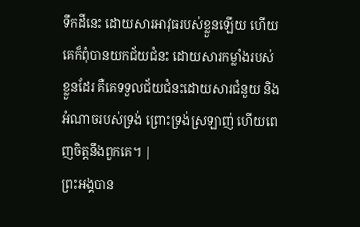ទឹកដីនេះ ដោយសារអាវុធរបស់ខ្លួនឡើយ ហើយគេក៏ពុំបានយកជ័យជំនះ ដោយសារកម្លាំងរបស់ខ្លួនដែរ គឺគេទទួលជ័យជំនះដោយសារជំនួយ និងអំណាចរបស់ទ្រង់ ព្រោះទ្រង់ស្រឡាញ់ ហើយពេញចិត្តនឹងពួកគេ។ |
ព្រះអង្គបាន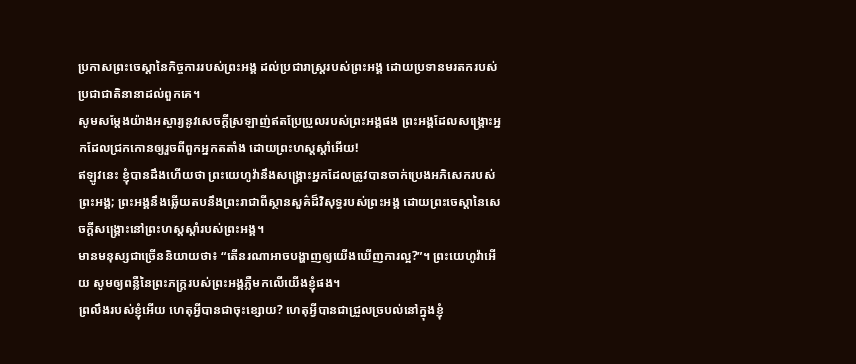ប្រកាសព្រះចេស្ដានៃកិច្ចការរបស់ព្រះអង្គ ដល់ប្រជារាស្ត្ររបស់ព្រះអង្គ ដោយប្រទានមរតករបស់ប្រជាជាតិនានាដល់ពួកគេ។
សូមសម្ដែងយ៉ាងអស្ចារ្យនូវសេចក្ដីស្រឡាញ់ឥតប្រែប្រួលរបស់ព្រះអង្គផង ព្រះអង្គដែលសង្គ្រោះអ្នកដែលជ្រកកោនឲ្យរួចពីពួកអ្នកតតាំង ដោយព្រះហស្តស្ដាំអើយ!
ឥឡូវនេះ ខ្ញុំបានដឹងហើយថា ព្រះយេហូវ៉ានឹងសង្គ្រោះអ្នកដែលត្រូវបានចាក់ប្រេងអភិសេករបស់ព្រះអង្គ; ព្រះអង្គនឹងឆ្លើយតបនឹងព្រះរាជាពីស្ថានសួគ៌ដ៏វិសុទ្ធរបស់ព្រះអង្គ ដោយព្រះចេស្ដានៃសេចក្ដីសង្គ្រោះនៅព្រះហស្តស្ដាំរបស់ព្រះអង្គ។
មានមនុស្សជាច្រើននិយាយថា៖ “តើនរណាអាចបង្ហាញឲ្យយើងឃើញការល្អ?”។ ព្រះយេហូវ៉ាអើយ សូមឲ្យពន្លឺនៃព្រះភក្ត្ររបស់ព្រះអង្គភ្លឺមកលើយើងខ្ញុំផង។
ព្រលឹងរបស់ខ្ញុំអើយ ហេតុអ្វីបានជាចុះខ្សោយ? ហេតុអ្វីបានជាជ្រួលច្របល់នៅក្នុងខ្ញុំ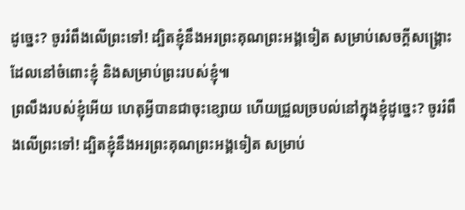ដូច្នេះ? ចូររំពឹងលើព្រះទៅ! ដ្បិតខ្ញុំនឹងអរព្រះគុណព្រះអង្គទៀត សម្រាប់សេចក្ដីសង្គ្រោះដែលនៅចំពោះខ្ញុំ និងសម្រាប់ព្រះរបស់ខ្ញុំ៕
ព្រលឹងរបស់ខ្ញុំអើយ ហេតុអ្វីបានជាចុះខ្សោយ ហើយជ្រួលច្របល់នៅក្នុងខ្ញុំដូច្នេះ? ចូររំពឹងលើព្រះទៅ! ដ្បិតខ្ញុំនឹងអរព្រះគុណព្រះអង្គទៀត សម្រាប់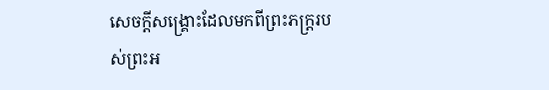សេចក្ដីសង្គ្រោះដែលមកពីព្រះភក្ត្ររបស់ព្រះអ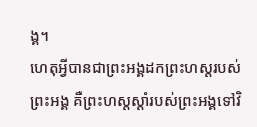ង្គ។
ហេតុអ្វីបានជាព្រះអង្គដកព្រះហស្តរបស់ព្រះអង្គ គឺព្រះហស្តស្ដាំរបស់ព្រះអង្គទៅវិ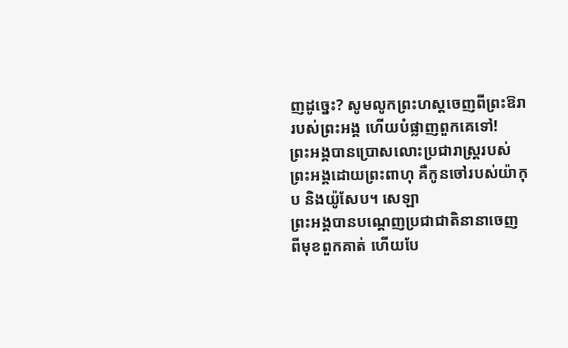ញដូច្នេះ? សូមលូកព្រះហស្តចេញពីព្រះឱរារបស់ព្រះអង្គ ហើយបំផ្លាញពួកគេទៅ!
ព្រះអង្គបានប្រោសលោះប្រជារាស្ត្ររបស់ព្រះអង្គដោយព្រះពាហុ គឺកូនចៅរបស់យ៉ាកុប និងយ៉ូសែប។ សេឡា
ព្រះអង្គបានបណ្ដេញប្រជាជាតិនានាចេញពីមុខពួកគាត់ ហើយបែ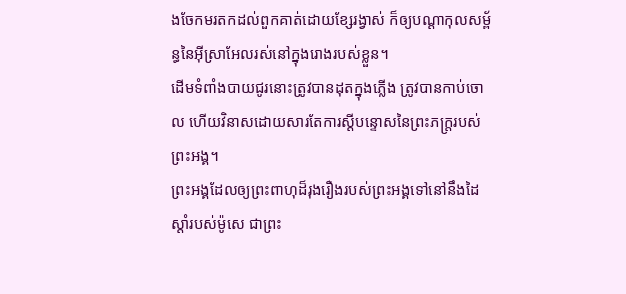ងចែកមរតកដល់ពួកគាត់ដោយខ្សែរង្វាស់ ក៏ឲ្យបណ្ដាកុលសម្ព័ន្ធនៃអ៊ីស្រាអែលរស់នៅក្នុងរោងរបស់ខ្លួន។
ដើមទំពាំងបាយជូរនោះត្រូវបានដុតក្នុងភ្លើង ត្រូវបានកាប់ចោល ហើយវិនាសដោយសារតែការស្ដីបន្ទោសនៃព្រះភក្ត្ររបស់ព្រះអង្គ។
ព្រះអង្គដែលឲ្យព្រះពាហុដ៏រុងរឿងរបស់ព្រះអង្គទៅនៅនឹងដៃស្ដាំរបស់ម៉ូសេ ជាព្រះ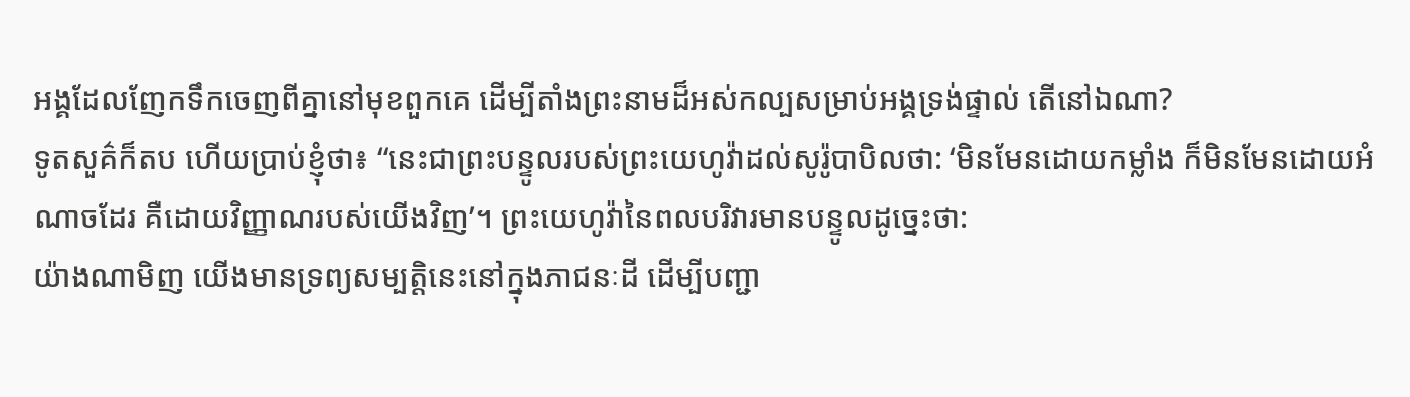អង្គដែលញែកទឹកចេញពីគ្នានៅមុខពួកគេ ដើម្បីតាំងព្រះនាមដ៏អស់កល្បសម្រាប់អង្គទ្រង់ផ្ទាល់ តើនៅឯណា?
ទូតសួគ៌ក៏តប ហើយប្រាប់ខ្ញុំថា៖ “នេះជាព្រះបន្ទូលរបស់ព្រះយេហូវ៉ាដល់សូរ៉ូបាបិលថា: ‘មិនមែនដោយកម្លាំង ក៏មិនមែនដោយអំណាចដែរ គឺដោយវិញ្ញាណរបស់យើងវិញ’។ ព្រះយេហូវ៉ានៃពលបរិវារមានបន្ទូលដូច្នេះថា:
យ៉ាងណាមិញ យើងមានទ្រព្យសម្បត្តិនេះនៅក្នុងភាជនៈដី ដើម្បីបញ្ជា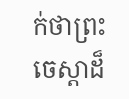ក់ថាព្រះចេស្ដាដ៏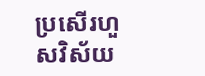ប្រសើរហួសវិស័យ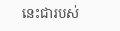នេះជារបស់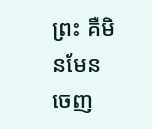ព្រះ គឺមិនមែនចេញ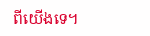ពីយើងទេ។